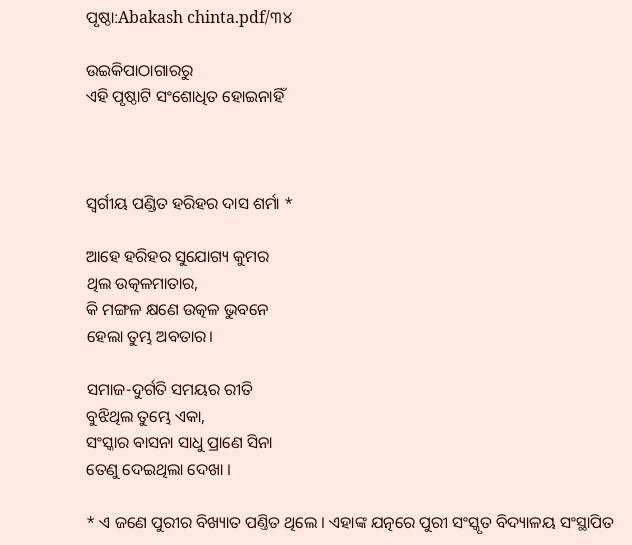ପୃଷ୍ଠା:Abakash chinta.pdf/୩୪

ଉଇକିପାଠାଗାର‌ରୁ
ଏହି ପୃଷ୍ଠାଟି ସଂଶୋଧିତ ହୋଇନାହିଁ



ସ୍ୱର୍ଗୀୟ ପଣ୍ଡିତ ହରିହର ଦାସ ଶର୍ମା *

ଆହେ ହରିହର ସୁଯୋଗ୍ୟ କୁମର
ଥିଲ ଉତ୍କଳମାତାର,
କି ମଙ୍ଗଳ କ୍ଷଣେ ଉତ୍କଳ ଭୁବନେ
ହେଲା ତୁମ୍ଭ ଅବତାର।

ସମାଜ-ଦୁର୍ଗତି ସମୟର ରୀତି
ବୁଝିଥିଲ ତୁମ୍ଭେ ଏକା,
ସଂସ୍କାର ବାସନା ସାଧୁ ପ୍ରାଣେ ସିନା
ତେଣୁ ଦେଇଥିଲା ଦେଖା ।

* ଏ ଜଣେ ପୁରୀର ବିଖ୍ୟାତ ପଣ୍ତିତ ଥିଲେ । ଏହାଙ୍କ ଯତ୍ନରେ ପୁରୀ ସଂସ୍କୃତ ବିଦ୍ୟାଳୟ ସଂସ୍ଥାପିତ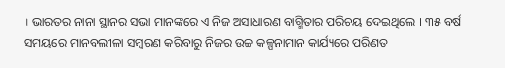। ଭାରତର ନାନା ସ୍ଥାନର ସଭା ମାନଙ୍କରେ ଏ ନିଜ ଅସାଧାରଣ ବାଗ୍ମିତାର ପରିଚୟ ଦେଇଥିଲେ । ୩୫ ବର୍ଷ ସମୟରେ ମାନବଲୀଳା ସମ୍ବରଣ କରିବାରୁ ନିଜର ଉଚ୍ଚ କଳ୍ପନାମାନ କାର୍ଯ୍ୟରେ ପରିଣତ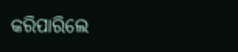କରିପାରିଲେ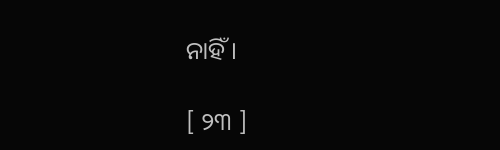ନାହିଁ ।

[ ୨୩ ]